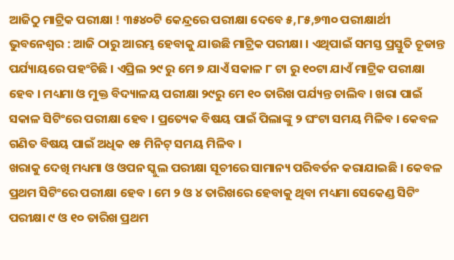ଆଜିଠୁ ମାଟ୍ରିକ ପରୀକ୍ଷା ! ୩୫୪୦ଟି କେନ୍ଦ୍ରରେ ପରୀକ୍ଷା ଦେବେ ୫,୮୫,୭୩୦ ପରୀକ୍ଷାର୍ଥୀ
ଭୁବନେଶ୍ୱର : ଆଜି ଠାରୁ ଆରମ୍ଭ ହେବାକୁ ଯାଉଛି ମାଟ୍ରିକ ପରୀକ୍ଷା । ଏଥିପାଇଁ ସମସ୍ତ ପ୍ରସ୍ତୁତି ଚୂଡାନ୍ତ ପର୍ଯ୍ୟାୟରେ ପହଂଚିଛି । ଏପ୍ରିଲ ୨୯ ରୁ ମେ ୭ ଯାଏଁ ସକାଳ ୮ ଟା ରୁ ୧୦ଟା ଯାଏଁ ମାଟ୍ରିକ ପରୀକ୍ଷା ହେବ । ମଧ୍ୟମା ଓ ମୁକ୍ତ ବିଦ୍ୟାଳୟ ପରୀକ୍ଷା ୨୯ରୁ ମେ ୧୦ ତାରିଖ ପର୍ଯ୍ୟନ୍ତ ଚାଲିବ । ଖରା ପାଇଁ ସକାଳ ସିଟିଂରେ ପରୀକ୍ଷା ହେବ । ପ୍ରତ୍ୟେକ ବିଷୟ ପାଇଁ ପିଲାଙ୍କୁ ୨ ଘଂଟା ସମୟ ମିଳିବ । କେବଳ ଗଣିତ ବିଷୟ ପାଇଁ ଅଧିକ ୧୫ ମିନିଟ୍ ସମୟ ମିଳିବ ।
ଖରାକୁ ଦେଖି ମଧ୍ୟମା ଓ ଓପନ ସ୍କୁଲ ପରୀକ୍ଷା ସୂଚୀରେ ସାମାନ୍ୟ ପରିବର୍ତନ କରାଯାଇଛି । କେବଳ ପ୍ରଥମ ସିଟିଂରେ ପରୀକ୍ଷା ହେବ । ମେ ୨ ଓ ୪ ତାରିଖରେ ହେବାକୁ ଥିବା ମଧ୍ୟମା ସେକେଣ୍ଡ ସିଟିଂ ପରୀକ୍ଷା ୯ ଓ ୧୦ ତାରିଖ ପ୍ରଥମ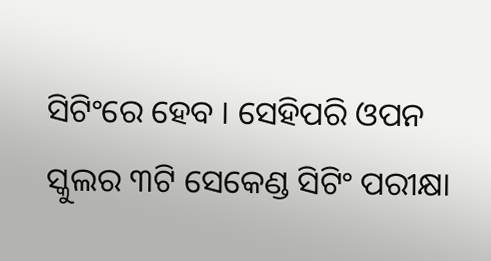ସିଟିଂରେ ହେବ । ସେହିପରି ଓପନ ସ୍କୁଲର ୩ଟି ସେକେଣ୍ଡ ସିଟିଂ ପରୀକ୍ଷା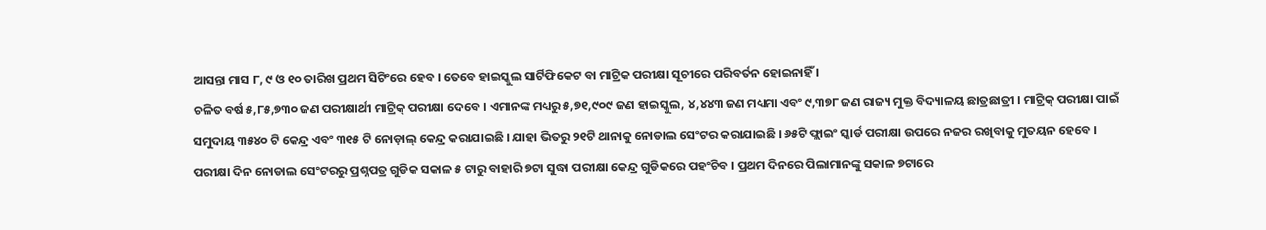ଆସନ୍ତା ମାସ ୮, ୯ ଓ ୧୦ ତାରିଖ ପ୍ରଥମ ସିଟିଂରେ ହେବ । ତେବେ ହାଇସ୍କୁଲ ସାର୍ଟିଫିକେଟ ବା ମାଟ୍ରିକ ପରୀକ୍ଷା ସୂଚୀରେ ପରିବର୍ତନ ହୋଇନାହିଁ ।
ଚଳିତ ବର୍ଷ ୫,୮୫,୭୩୦ ଜଣ ପରୀକ୍ଷାର୍ଥୀ ମାଟ୍ରିକ୍ ପରୀକ୍ଷା ଦେବେ । ଏମାନଙ୍କ ମଧ୍ୟରୁ ୫,୭୧,୯୦୯ ଜଣ ହାଇସ୍କୁଲ, ୪,୪୪୩ ଜଣ ମଧ୍ୟମା ଏବଂ ୯,୩୭୮ ଜଣ ରାଜ୍ୟ ମୁକ୍ତ ବିଦ୍ୟାଳୟ ଛାତ୍ରଛାତ୍ରୀ । ମାଟ୍ରିକ୍ ପରୀକ୍ଷା ପାଇଁ ସମୁଦାୟ ୩୫୪୦ ଟି କେନ୍ଦ୍ର ଏବଂ ୩୧୫ ଟି ନୋଡ଼ାଲ୍ କେନ୍ଦ୍ର କରାଯାଇଛି । ଯାହା ଭିତରୁ ୨୧ଟି ଥାନାକୁ ନୋଡାଲ ସେଂଟର କରାଯାଇଛି । ୬୫ଟି ଫ୍ଲାଇଂ ସ୍କାର୍ଡ ପରୀକ୍ଷା ଉପରେ ନଜର ରଖିବାକୁ ମୁତୟନ ହେବେ ।
ପରୀକ୍ଷା ଦିନ ନୋଡାଲ ସେଂଟରରୁ ପ୍ରଶ୍ନପତ୍ର ଗୁଡିକ ସକାଳ ୫ ଟାରୁ ବାହାରି ୭ଟା ସୁଦ୍ଧା ପରୀକ୍ଷା କେନ୍ଦ୍ର ଗୁଡିକରେ ପହଂଚିବ । ପ୍ରଥମ ଦିନରେ ପିଲାମାନଙ୍କୁ ସକାଳ ୭ଟାରେ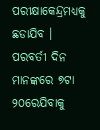ପରୀକ୍ଷାକେନ୍ଦ୍ରମଧ୍ୟକୁ ଛଡାଯିବ । ପରବର୍ତୀ ଦିନ ମାନଙ୍କରେ ୭ଟା ୨୦ରେଯିବାକୁ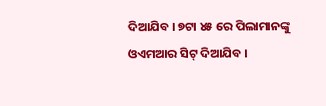ଦିଆଯିବ । ୭ଟା ୪୫ ରେ ପିଲାମାନଙ୍କୁ ଓଏମଆର ସିଟ୍ ଦିଆଯିବ ।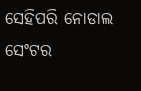ସେହିପରି ନୋଡାଲ ସେଂଟର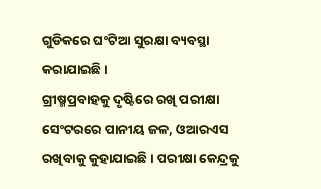ଗୁଡିକରେ ଘଂଟିଆ ସୁରକ୍ଷା ବ୍ୟବସ୍ଥା କରାଯାଇଛି ।
ଗ୍ରୀଷ୍ମପ୍ରବାହକୁ ଦୃଷ୍ଟିରେ ରଖି ପରୀକ୍ଷା ସେଂଟରରେ ପାନୀୟ ଜଳ, ଓଆରଏସ ରଖିବାକୁ କୁହାଯାଇଛି । ପରୀକ୍ଷା କେନ୍ଦ୍ରକୁ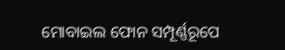ମୋବାଇଲ ଫୋନ ସମ୍ପୂର୍ଣ୍ଣରୂପେ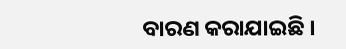ବାରଣ କରାଯାଇଛି ।